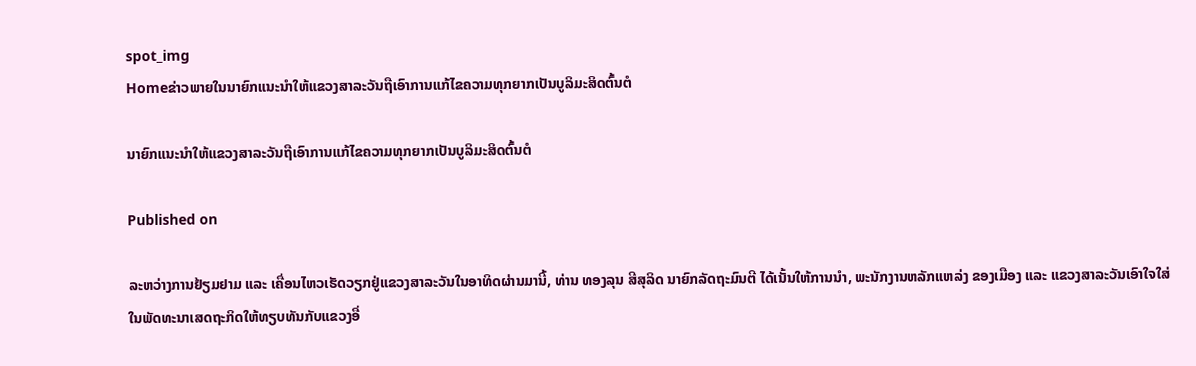spot_img
Homeຂ່າວພາຍໃນນາຍົກແນະນໍາໃຫ້ແຂວງສາລະວັນຖືເອົາການແກ້ໄຂຄວາມທຸກຍາກເປັນບູລິມະສິດຕົ້ນຕໍ

ນາຍົກແນະນໍາໃຫ້ແຂວງສາລະວັນຖືເອົາການແກ້ໄຂຄວາມທຸກຍາກເປັນບູລິມະສິດຕົ້ນຕໍ

Published on

ລະຫວ່າງການຢ້ຽມຢາມ ແລະ ເຄື່ອນໄຫວເຮັດວຽກຢູ່ແຂວງສາລະວັນໃນອາທິດຜ່ານມານີ້, ທ່ານ ທອງລຸນ ສີສຸລິດ ນາຍົກລັດຖະມົນຕີ ໄດ້ເນັ້ນໃຫ້ການນໍາ, ພະນັກງານຫລັກແຫລ່ງ ຂອງເມືອງ ແລະ ແຂວງສາລະວັນເອົາໃຈໃສ່ໃນພັດທະນາເສດຖະກິດໃຫ້ທຽບທັນກັບແຂວງອື່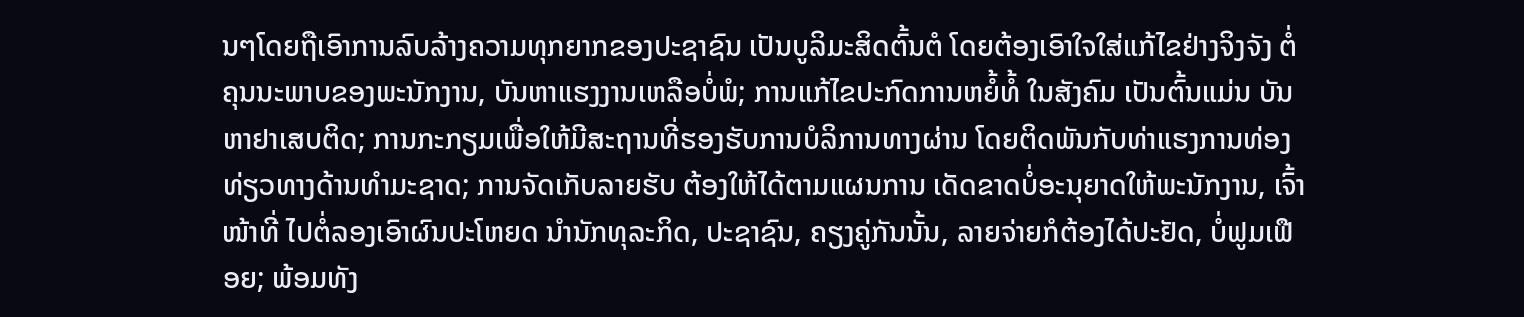ນໆໂດຍຖືເອົາການລົບລ້າງຄວາມທຸກຍາກຂອງປະຊາຊົນ ເປັນບູລິມະສິດຕົ້ນຕໍ ໂດຍຕ້ອງເອົາໃຈໃສ່ແກ້ໄຂຢ່າງຈິງຈັງ ຕໍ່ຄຸນນະພາບຂອງພະນັກງານ, ບັນຫາແຮງງານເຫລືອບໍ່ພໍ; ການແກ້ໄຂປະກົດການຫຍໍ້ທໍ້ ໃນສັງຄົມ ເປັນຕົ້ນແມ່ນ ບັນຫາຢາເສບຕິດ; ການກະກຽມເພື່ອໃຫ້ມີສະຖານທີ່ຮອງຮັບການບໍລິການທາງຜ່ານ ໂດຍຕິດພັນກັບທ່າແຮງການທ່ອງທ່ຽວທາງດ້ານທໍາມະຊາດ; ການຈັດເກັບລາຍຮັບ ຕ້ອງໃຫ້ໄດ້ຕາມແຜນການ ເດັດຂາດບໍ່ອະນຸຍາດໃຫ້ພະນັກງານ, ເຈົ້າໜ້າທີ່ ໄປຕໍ່ລອງເອົາຜົນປະໂຫຍດ ນໍານັກທຸລະກິດ, ປະຊາຊົນ, ຄຽງຄູ່ກັນນັ້ນ, ລາຍຈ່າຍກໍຕ້ອງໄດ້ປະຢັດ, ບໍ່ຟູມເຟືອຍ; ພ້ອມທັງ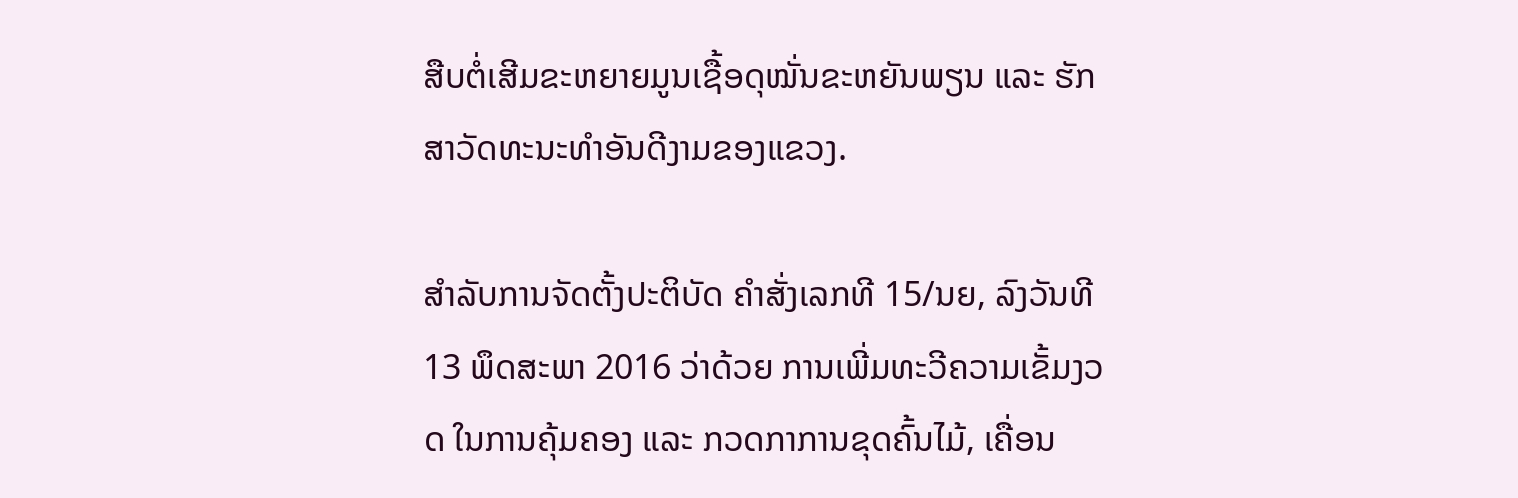ສືບຕໍ່ເສີມຂະຫຍາຍມູນເຊື້ອດຸໝັ່ນຂະຫຍັນພຽນ ແລະ ຮັກສາວັດທະນະທໍາອັນດີງາມຂອງແຂວງ.

ສໍາລັບການຈັດຕັ້ງປະຕິບັດ ຄໍາສັ່ງເລກທີ 15/ນຍ, ລົງວັນທີ 13 ພຶດສະພາ 2016 ວ່າດ້ວຍ ການເພີ່ມທະວີຄວາມເຂັ້ມງວດ ໃນການຄຸ້ມຄອງ ແລະ ກວດກາການຂຸດຄົ້ນໄມ້, ເຄື່ອນ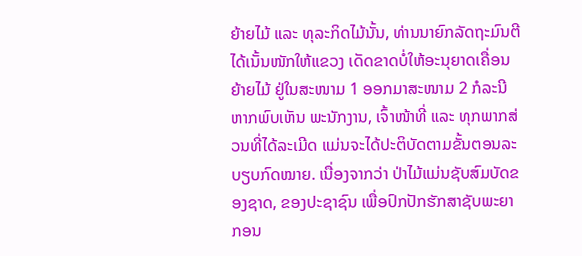ຍ້າຍໄມ້ ແລະ ທຸລະກິດໄມ້ນັ້ນ, ທ່ານນາຍົກລັດຖະມົນຕີ ໄດ້ເນັ້ນໜັກໃຫ້ແຂວງ ເດັດຂາດບໍ່ໃຫ້ອະນຸຍາດເຄື່ອນຍ້າຍໄມ້ ຢູ່ໃນສະໜາມ 1 ອອກມາສະໜາມ 2 ກໍລະນີຫາກພົບເຫັນ ພະນັກງານ, ເຈົ້າໜ້າທີ່ ແລະ ທຸກພາກສ່ວນທີ່ໄດ້ລະເມີດ ແມ່ນຈະໄດ້ປະຕິບັດຕາມຂັ້ນຕອນລະບຽບກົດໝາຍ. ເນື່ອງຈາກວ່າ ປ່າໄມ້ແມ່ນຊັບສົມບັດຂອງຊາດ, ຂອງປະຊາຊົນ ເພື່ອປົກປັກຮັກສາຊັບພະຍາກອນ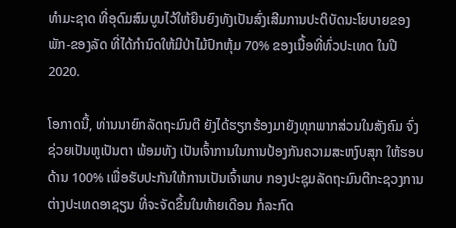ທໍາມະຊາດ ທີ່ອຸດົມສົມບູນໄວ້ໃຫ້ຍືນຍົງທັງເປັນສົ່ງເສີມການປະຕິບັດນະໂຍບາຍຂອງພັກ-ຂອງລັດ ທີ່ໄດ້ກໍານົດໃຫ້ມີປ່າໄມ້ປົກຫຸ້ມ 70% ຂອງເນື້ອທີ່ທົ່ວປະເທດ ໃນປີ 2020.

ໂອກາດນີ້, ທ່ານນາຍົກລັດຖະມົນຕີ ຍັງໄດ້ຮຽກຮ້ອງມາຍັງທຸກພາກສ່ວນໃນສັງຄົມ ຈົ່ງຊ່ວຍເປັນຫູເປັນຕາ ພ້ອມທັງ ເປັນເຈົ້າການໃນການປ້ອງກັນຄວາມສະຫງົບສຸກ ໃຫ້ຮອບດ້ານ 100% ເພື່ອຮັບປະກັນໃຫ້ການເປັນເຈົ້າພາບ ກອງປະຊຸມລັດຖະມົນຕີກະຊວງການຕ່າງປະເທດອາຊຽນ ທີ່ຈະຈັດຂຶ້ນໃນທ້າຍເດືອນ ກໍລະກົດ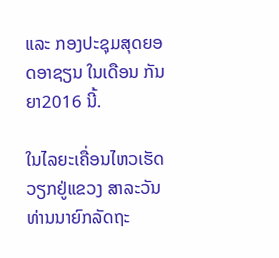ແລະ ກອງປະຊຸມສຸດຍອດອາຊຽນ ໃນເດືອນ ກັນຍາ2016 ນີ້.

ໃນໄລຍະເຄື່ອນໄຫວເຮັດວຽກຢູ່ແຂວງ ສາລະວັນ ທ່ານນາຍົກລັດຖະ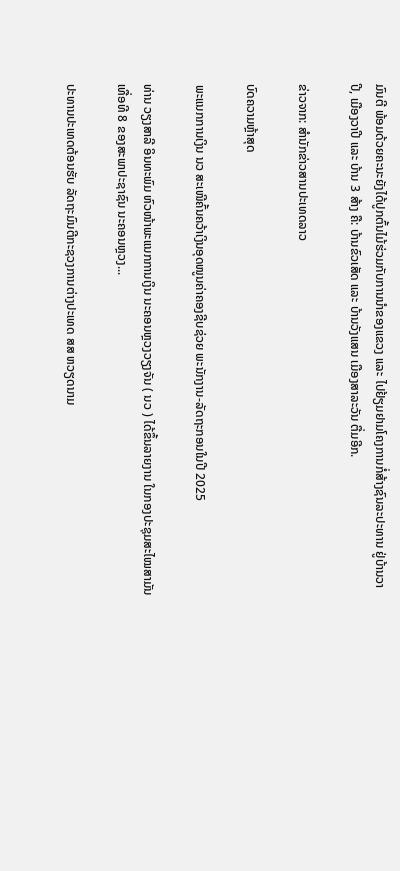ມົນຕີ ພ້ອມດ້ວຍຄະນະຍັງໄດ້ປູກຕົ້ນໄມ້ຮ່ວມກັບການນໍາຂອງແຂວງ ແລະ ໄປຢ້ຽມຢາມໂຄງການກໍ່ສ້າງຊົນລະປະທານ ຢູ່ບ້ານວາປີ, ເມືອງວາປີ ແລະ ບ້ານ 3 ສ້າງ ຄື: ບ້ານຂົວເສັດ ແລະ ບ້ານວັງແສນ ເມືອງສາລະວັນ ຕື່ມອີກ.

ຂ່າວຈາກ: ສຳນັກຂ່າວສານປະເທດລາວ

ບົດຄວາມຫຼ້າສຸດ

ພະແນກການເງິນ ນວ ສະເໜີຄົ້ນຄວ້າເງິນອຸດໜູນຄ່າຄອງຊີບຊ່ວຍ ພະນັກງານ-ລັດຖະກອນໃນປີ 2025

ທ່ານ ວຽງສາລີ ອິນທະພົມ ຫົວໜ້າພະແນກການເງິນ ນະຄອນຫຼວງວຽງຈັນ ( ນວ ) ໄດ້ຂຶ້ນລາຍງານ ໃນກອງປະຊຸມສະໄໝສາມັນ ເທື່ອທີ 8 ຂອງສະພາປະຊາຊົນ ນະຄອນຫຼວງ...

ປະທານປະເທດຕ້ອນຮັບ ລັດຖະມົນຕີກະຊວງການຕ່າງປະເທດ ສສ ຫວຽດນາມ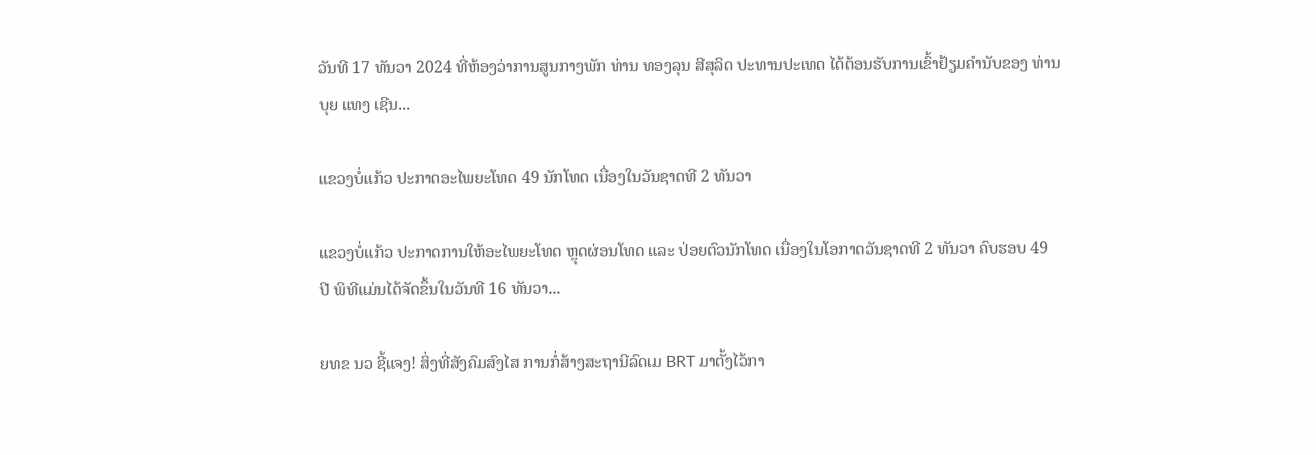ວັນທີ 17 ທັນວາ 2024 ທີ່ຫ້ອງວ່າການສູນກາງພັກ ທ່ານ ທອງລຸນ ສີສຸລິດ ປະທານປະເທດ ໄດ້ຕ້ອນຮັບການເຂົ້າຢ້ຽມຄຳນັບຂອງ ທ່ານ ບຸຍ ແທງ ເຊີນ...

ແຂວງບໍ່ແກ້ວ ປະກາດອະໄພຍະໂທດ 49 ນັກໂທດ ເນື່ອງໃນວັນຊາດທີ 2 ທັນວາ

ແຂວງບໍ່ແກ້ວ ປະກາດການໃຫ້ອະໄພຍະໂທດ ຫຼຸດຜ່ອນໂທດ ແລະ ປ່ອຍຕົວນັກໂທດ ເນື່ອງໃນໂອກາດວັນຊາດທີ 2 ທັນວາ ຄົບຮອບ 49 ປີ ພິທີແມ່ນໄດ້ຈັດຂຶ້ນໃນວັນທີ 16 ທັນວາ...

ຍທຂ ນວ ຊີ້ແຈງ! ສິ່ງທີ່ສັງຄົມສົງໄສ ການກໍ່ສ້າງສະຖານີລົດເມ BRT ມາຕັ້ງໄວ້ກາ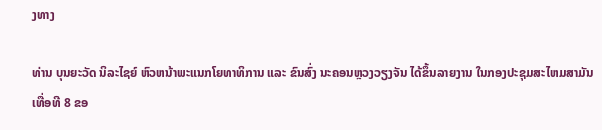ງທາງ

ທ່ານ ບຸນຍະວັດ ນິລະໄຊຍ໌ ຫົວຫນ້າພະແນກໂຍທາທິການ ແລະ ຂົນສົ່ງ ນະຄອນຫຼວງວຽງຈັນ ໄດ້ຂຶ້ນລາຍງານ ໃນກອງປະຊຸມສະໄຫມສາມັນ ເທື່ອທີ 8 ຂອ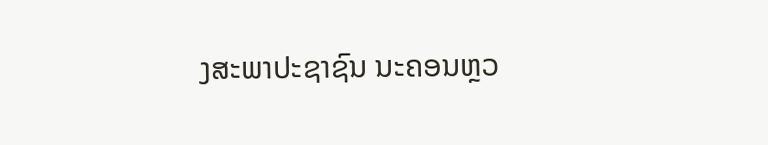ງສະພາປະຊາຊົນ ນະຄອນຫຼວ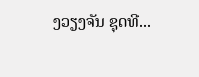ງວຽງຈັນ ຊຸດທີ...